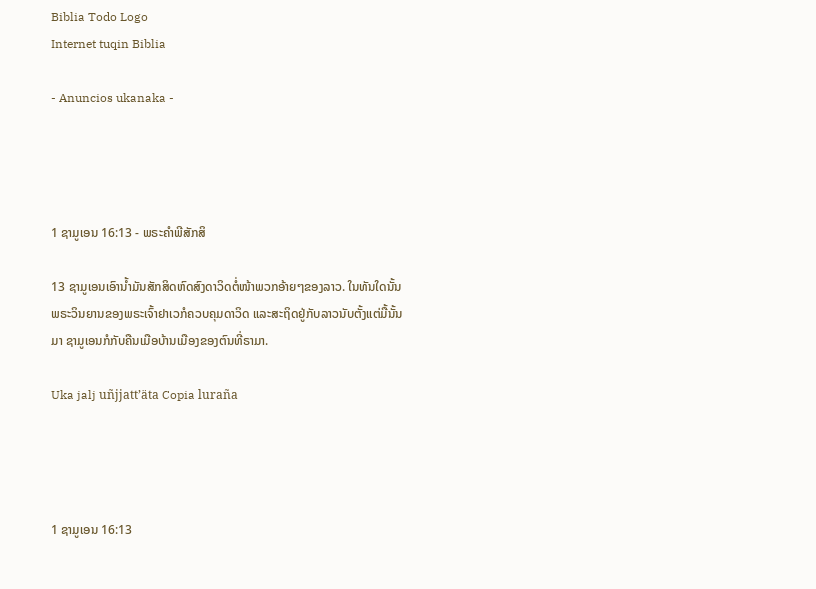Biblia Todo Logo
Internet tuqin Biblia

- Anuncios ukanaka -




1 ຊາມູເອນ 16:13 - ພຣະຄຳພີສັກສິ

13 ຊາມູເອນເອົານໍ້າມັນສັກສິດຫົດສົງດາວິດຕໍ່ໜ້າພວກອ້າຍໆຂອງລາວ. ໃນທັນໃດນັ້ນ ພຣະວິນຍານຂອງພຣະເຈົ້າຢາເວກໍຄວບຄຸມດາວິດ ແລະສະຖິດຢູ່ກັບລາວນັບຕັ້ງແຕ່ມື້ນັ້ນມາ ຊາມູເອນກໍກັບຄືນເມືອບ້ານເມືອງຂອງຕົນທີ່ຣາມາ.

Uka jalj uñjjattʼäta Copia luraña




1 ຊາມູເອນ 16:13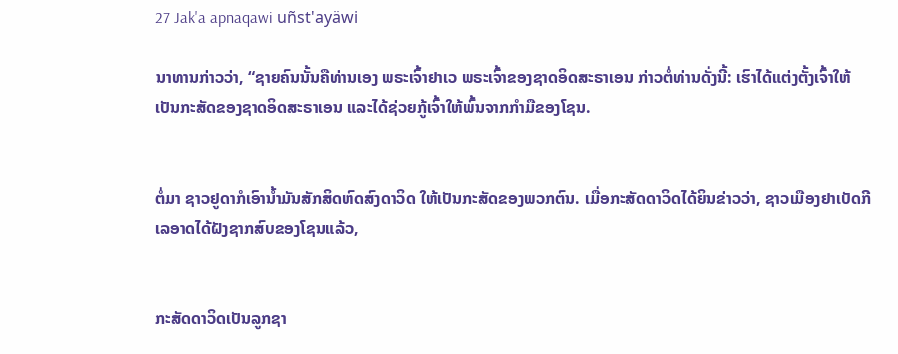27 Jak'a apnaqawi uñst'ayäwi

ນາທານກ່າວວ່າ, “ຊາຍຄົນນັ້ນຄືທ່ານເອງ ພຣະເຈົ້າຢາເວ ພຣະເຈົ້າຂອງຊາດອິດສະຣາເອນ ກ່າວຕໍ່ທ່ານດັ່ງນີ້: ເຮົາໄດ້ແຕ່ງຕັ້ງເຈົ້າໃຫ້ເປັນກະສັດຂອງຊາດອິດສະຣາເອນ ແລະໄດ້ຊ່ວຍກູ້ເຈົ້າໃຫ້ພົ້ນຈາກກຳມືຂອງໂຊນ.


ຕໍ່ມາ ຊາວຢູດາກໍເອົານໍ້າມັນສັກສິດຫົດສົງດາວິດ ໃຫ້ເປັນກະສັດຂອງພວກຕົນ. ເມື່ອກະສັດດາວິດໄດ້ຍິນຂ່າວວ່າ, ຊາວເມືອງຢາເບັດກີເລອາດໄດ້ຝັງຊາກສົບຂອງໂຊນແລ້ວ,


ກະສັດດາວິດເປັນລູກຊາ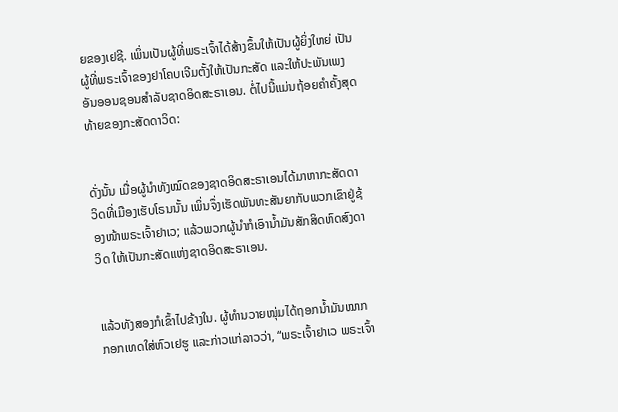ຍຂອງເຢຊີ. ເພິ່ນເປັນຜູ້ທີ່ພຣະເຈົ້າໄດ້ສ້າງຂຶ້ນໃຫ້ເປັນຜູ້ຍິ່ງໃຫຍ່ ເປັນຜູ້ທີ່ພຣະເຈົ້າຂອງຢາໂຄບເຈີມຕັ້ງໃຫ້ເປັນກະສັດ ແລະໃຫ້ປະພັນເພງອັນອອນຊອນສຳລັບຊາດອິດສະຣາເອນ. ຕໍ່ໄປນີ້ແມ່ນຖ້ອຍຄຳຄັ້ງສຸດທ້າຍຂອງກະສັດດາວິດ:


ດັ່ງນັ້ນ ເມື່ອຜູ້ນຳທັງໝົດຂອງຊາດອິດສະຣາເອນໄດ້ມາຫາກະສັດດາວິດທີ່ເມືອງເຮັບໂຣນນັ້ນ ເພິ່ນຈຶ່ງເຮັດພັນທະສັນຍາກັບພວກເຂົາຢູ່ຊ້ອງໜ້າພຣະເຈົ້າຢາເວ; ແລ້ວພວກຜູ້ນຳກໍເອົານໍ້າມັນສັກສິດຫົດສົງດາວິດ ໃຫ້ເປັນກະສັດແຫ່ງຊາດອິດສະຣາເອນ.


ແລ້ວທັງສອງກໍເຂົ້າໄປຂ້າງໃນ. ຜູ້ທຳນວາຍໜຸ່ມໄດ້ຖອກນໍ້າມັນໝາກກອກເທດໃສ່ຫົວເຢຮູ ແລະກ່າວແກ່ລາວວ່າ, “ພຣະເຈົ້າຢາເວ ພຣະເຈົ້າ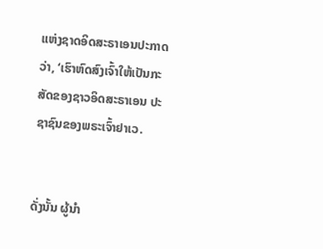ແຫ່ງຊາດອິດສະຣາເອນປະກາດວ່າ, ‘ເຮົາຫົດສົງເຈົ້າໃຫ້ເປັນກະສັດຂອງຊາວອິດສະຣາເອນ ປະຊາຊົນຂອງພຣະເຈົ້າຢາເວ.


ດັ່ງນັ້ນ ຜູ້ນຳ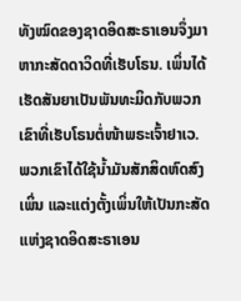ທັງໝົດຂອງຊາດອິດສະຣາເອນຈຶ່ງມາຫາກະສັດດາວິດທີ່ເຮັບໂຣນ. ເພິ່ນໄດ້ເຮັດສັນຍາເປັນພັນທະມິດກັບພວກເຂົາທີ່ເຮັບໂຣນຕໍ່ໜ້າພຣະເຈົ້າຢາເວ. ພວກເຂົາໄດ້ໃຊ້ນໍ້າມັນສັກສິດຫົດສົງເພິ່ນ ແລະແຕ່ງຕັ້ງເພິ່ນໃຫ້ເປັນກະສັດແຫ່ງຊາດອິດສະຣາເອນ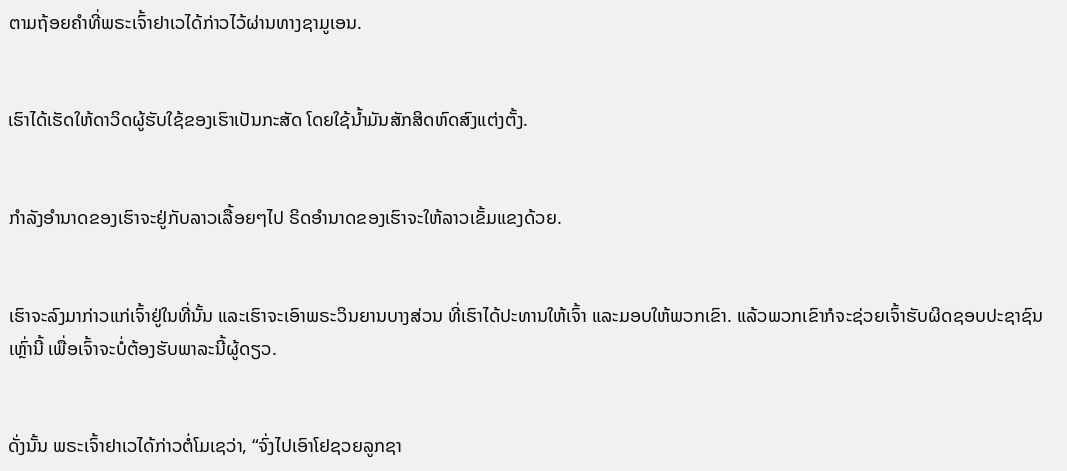ຕາມຖ້ອຍຄຳທີ່ພຣະເຈົ້າຢາເວໄດ້ກ່າວໄວ້ຜ່ານທາງຊາມູເອນ.


ເຮົາໄດ້ເຮັດໃຫ້ດາວິດຜູ້ຮັບໃຊ້ຂອງເຮົາເປັນກະສັດ ໂດຍໃຊ້ນໍ້າມັນສັກສິດຫົດສົງແຕ່ງຕັ້ງ.


ກຳລັງອຳນາດຂອງເຮົາຈະຢູ່ກັບລາວເລື້ອຍໆໄປ ຣິດອຳນາດຂອງເຮົາຈະໃຫ້ລາວເຂັ້ມແຂງດ້ວຍ.


ເຮົາຈະລົງມາກ່າວແກ່ເຈົ້າຢູ່ໃນທີ່ນັ້ນ ແລະເຮົາຈະເອົາພຣະວິນຍານບາງສ່ວນ ທີ່ເຮົາໄດ້ປະທານໃຫ້ເຈົ້າ ແລະມອບໃຫ້ພວກເຂົາ. ແລ້ວພວກເຂົາກໍຈະຊ່ວຍເຈົ້າຮັບຜິດຊອບປະຊາຊົນເຫຼົ່ານີ້ ເພື່ອເຈົ້າຈະບໍ່ຕ້ອງຮັບພາລະນີ້ຜູ້ດຽວ.


ດັ່ງນັ້ນ ພຣະເຈົ້າຢາເວໄດ້ກ່າວຕໍ່ໂມເຊວ່າ, “ຈົ່ງໄປເອົາໂຢຊວຍລູກຊາ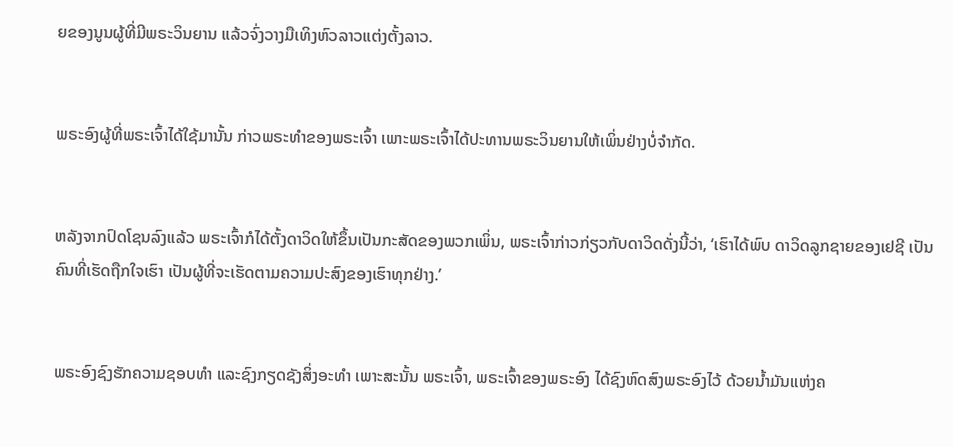ຍຂອງນູນຜູ້ທີ່ມີພຣະວິນຍານ ແລ້ວຈົ່ງວາງມືເທິງຫົວລາວແຕ່ງຕັ້ງລາວ.


ພຣະອົງຜູ້ທີ່ພຣະເຈົ້າໄດ້ໃຊ້ມານັ້ນ ກ່າວພຣະທຳຂອງພຣະເຈົ້າ ເພາະພຣະເຈົ້າໄດ້ປະທານພຣະວິນຍານໃຫ້ເພິ່ນຢ່າງບໍ່ຈຳກັດ.


ຫລັງຈາກປົດໂຊນລົງແລ້ວ ພຣະເຈົ້າກໍໄດ້ຕັ້ງດາວິດໃຫ້ຂຶ້ນເປັນກະສັດຂອງພວກເພິ່ນ, ພຣະເຈົ້າກ່າວກ່ຽວກັບດາວິດດັ່ງນີ້ວ່າ, ‘ເຮົາໄດ້ພົບ ດາວິດລູກຊາຍຂອງເຢຊີ ເປັນຄົນທີ່ເຮັດຖືກໃຈເຮົາ ເປັນຜູ້ທີ່ຈະເຮັດຕາມຄວາມປະສົງຂອງເຮົາທຸກຢ່າງ.’


ພຣະອົງຊົງຮັກຄວາມຊອບທຳ ແລະຊົງກຽດຊັງສິ່ງອະທຳ ເພາະສະນັ້ນ ພຣະເຈົ້າ, ພຣະເຈົ້າຂອງພຣະອົງ ໄດ້ຊົງຫົດສົງພຣະອົງໄວ້ ດ້ວຍນໍ້າມັນແຫ່ງຄ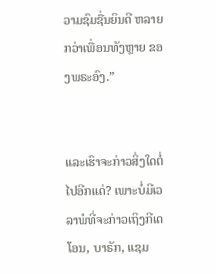ວາມຊົມຊື່ນຍິນດີ ຫລາຍກວ່າເພື່ອນທັງຫຼາຍ ຂອງພຣະອົງ.”


ແລະເຮົາຈະກ່າວສິ່ງໃດຕໍ່ໄປອີກແດ່? ເພາະບໍ່ມີເວລາພໍທີ່ຈະກ່າວເຖິງກີເດໂອນ, ບາຣັກ, ແຊມ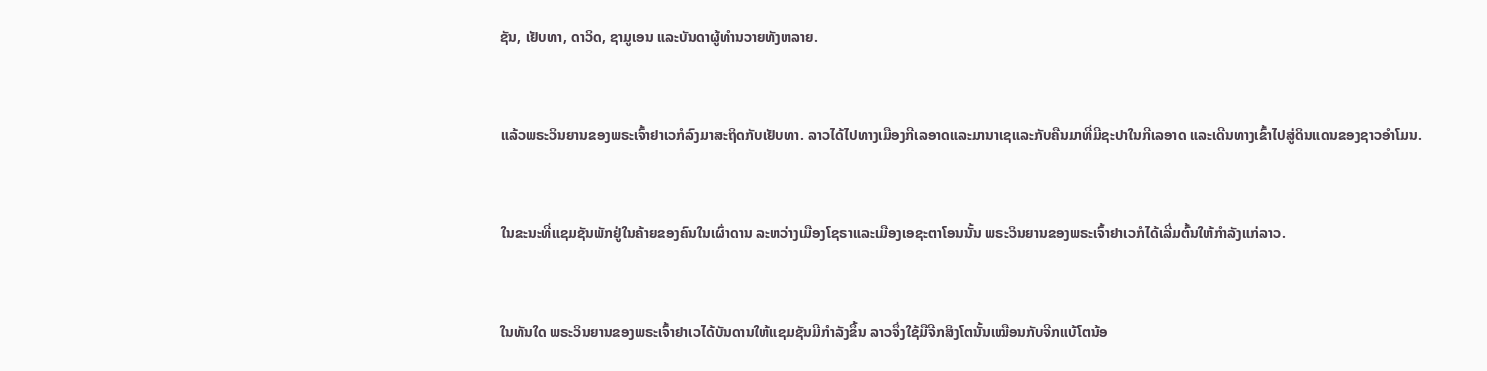ຊັນ, ເຢັບທາ, ດາວິດ, ຊາມູເອນ ແລະບັນດາຜູ້ທຳນວາຍທັງຫລາຍ.


ແລ້ວພຣະວິນຍານຂອງພຣະເຈົ້າຢາເວກໍລົງມາສະຖິດກັບເຢັບທາ. ລາວໄດ້ໄປທາງເມືອງກີເລອາດແລະມານາເຊແລະກັບຄືນມາທີ່ມີຊະປາໃນກີເລອາດ ແລະເດີນທາງເຂົ້າໄປສູ່ດິນແດນຂອງຊາວອຳໂມນ.


ໃນຂະນະທີ່ແຊມຊັນພັກຢູ່ໃນຄ້າຍຂອງຄົນໃນເຜົ່າດານ ລະຫວ່າງເມືອງໂຊຣາແລະເມືອງເອຊະຕາໂອນນັ້ນ ພຣະວິນຍານຂອງພຣະເຈົ້າຢາເວກໍໄດ້ເລີ່ມຕົ້ນໃຫ້ກຳລັງແກ່ລາວ.


ໃນທັນໃດ ພຣະວິນຍານຂອງພຣະເຈົ້າຢາເວໄດ້ບັນດານໃຫ້ແຊມຊັນມີກຳລັງຂຶ້ນ ລາວຈຶ່ງໃຊ້ມືຈີກສິງໂຕນັ້ນເໝືອນກັບຈີກແບ້ໂຕນ້ອ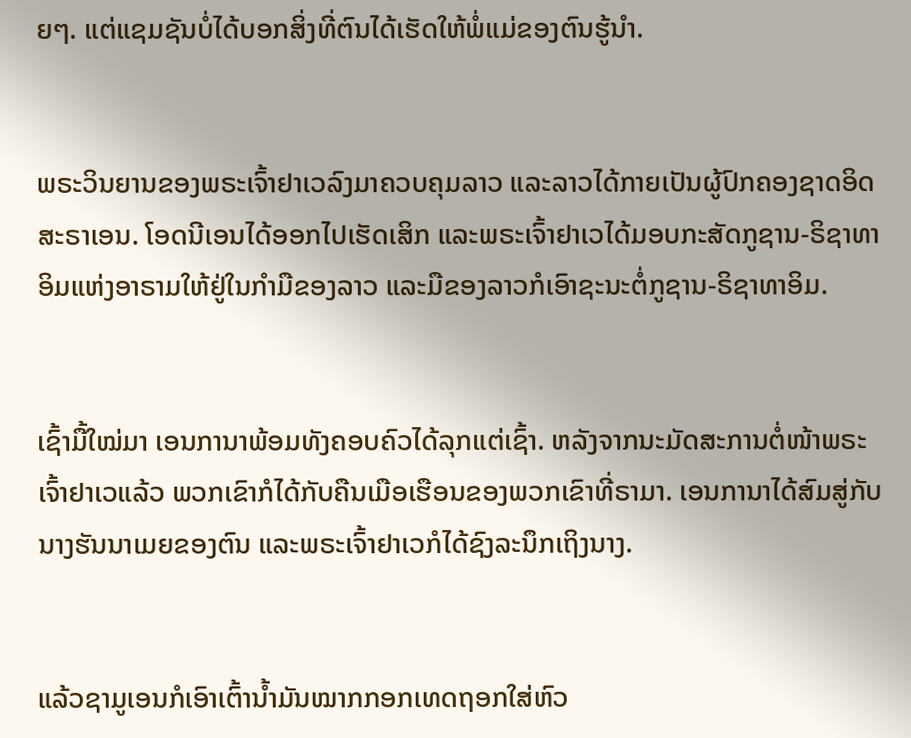ຍໆ. ແຕ່ແຊມຊັນບໍ່ໄດ້ບອກສິ່ງທີ່ຕົນໄດ້ເຮັດໃຫ້ພໍ່ແມ່ຂອງຕົນຮູ້ນຳ.


ພຣະວິນຍານຂອງພຣະເຈົ້າຢາເວລົງມາຄວບຄຸມລາວ ແລະລາວໄດ້ກາຍເປັນຜູ້ປົກຄອງຊາດອິດສະຣາເອນ. ໂອດນີເອນໄດ້ອອກໄປເຮັດເສິກ ແລະພຣະເຈົ້າຢາເວໄດ້ມອບກະສັດກູຊານ-ຣິຊາທາອິມແຫ່ງອາຣາມໃຫ້ຢູ່ໃນກຳມືຂອງລາວ ແລະມືຂອງລາວກໍເອົາຊະນະຕໍ່ກູຊານ-ຣິຊາທາອິມ.


ເຊົ້າມື້ໃໝ່ມາ ເອນການາພ້ອມທັງຄອບຄົວໄດ້ລຸກແຕ່ເຊົ້າ. ຫລັງຈາກນະມັດສະການຕໍ່ໜ້າພຣະເຈົ້າຢາເວແລ້ວ ພວກເຂົາກໍໄດ້ກັບຄືນເມືອເຮືອນຂອງພວກເຂົາທີ່ຣາມາ. ເອນການາໄດ້ສົມສູ່ກັບນາງຮັນນາເມຍຂອງຕົນ ແລະພຣະເຈົ້າຢາເວກໍໄດ້ຊົງລະນຶກເຖິງນາງ.


ແລ້ວຊາມູເອນກໍເອົາເຕົ້ານໍ້າມັນໝາກກອກເທດຖອກໃສ່ຫົວ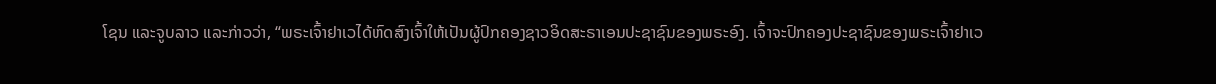ໂຊນ ແລະຈູບລາວ ແລະກ່າວວ່າ, “ພຣະເຈົ້າຢາເວໄດ້ຫົດສົງເຈົ້າໃຫ້ເປັນຜູ້ປົກຄອງຊາວອິດສະຣາເອນປະຊາຊົນຂອງພຣະອົງ. ເຈົ້າຈະປົກຄອງປະຊາຊົນຂອງພຣະເຈົ້າຢາເວ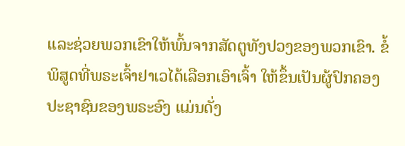ແລະຊ່ວຍພວກເຂົາໃຫ້ພົ້ນຈາກສັດຕູທັງປວງຂອງພວກເຂົາ. ຂໍ້ພິສູດທີ່ພຣະເຈົ້າຢາເວໄດ້ເລືອກເອົາເຈົ້າ ໃຫ້ຂຶ້ນເປັນຜູ້ປົກຄອງປະຊາຊົນຂອງພຣະອົງ ແມ່ນດັ່ງ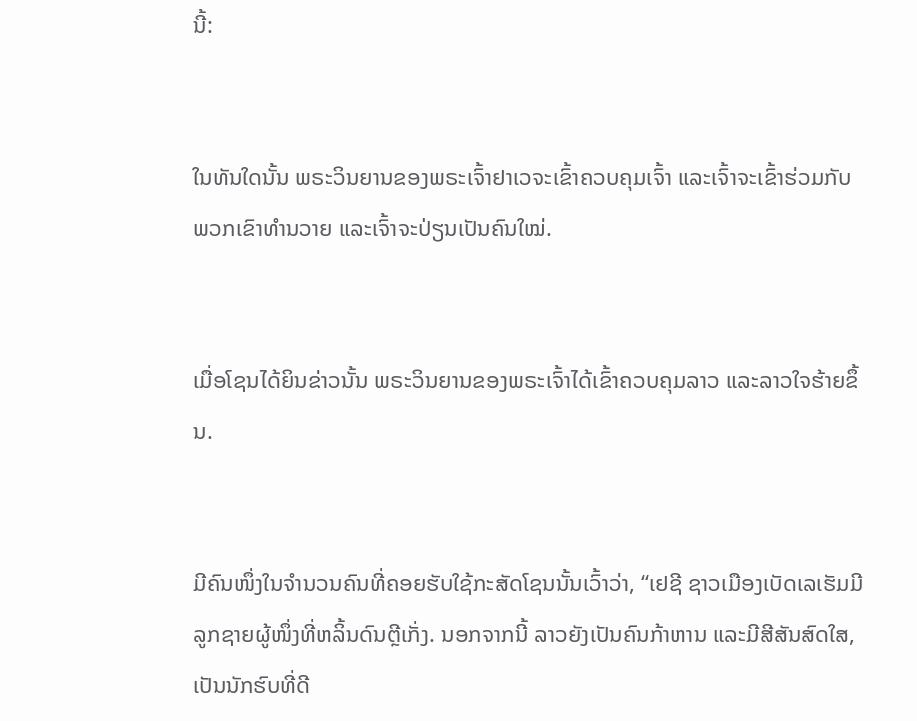ນີ້:


ໃນທັນໃດນັ້ນ ພຣະວິນຍານຂອງພຣະເຈົ້າຢາເວຈະເຂົ້າຄວບຄຸມເຈົ້າ ແລະເຈົ້າຈະເຂົ້າຮ່ວມກັບພວກເຂົາທຳນວາຍ ແລະເຈົ້າຈະປ່ຽນເປັນຄົນໃໝ່.


ເມື່ອໂຊນໄດ້ຍິນຂ່າວນັ້ນ ພຣະວິນຍານຂອງພຣະເຈົ້າໄດ້ເຂົ້າຄວບຄຸມລາວ ແລະລາວໃຈຮ້າຍຂຶ້ນ.


ມີຄົນໜຶ່ງໃນຈຳນວນຄົນທີ່ຄອຍຮັບໃຊ້ກະສັດໂຊນນັ້ນເວົ້າວ່າ, “ເຢຊີ ຊາວເມືອງເບັດເລເຮັມມີລູກຊາຍຜູ້ໜຶ່ງທີ່ຫລິ້ນດົນຕຼີເກັ່ງ. ນອກຈາກນີ້ ລາວຍັງເປັນຄົນກ້າຫານ ແລະມີສີສັນສົດໃສ, ເປັນນັກຮົບທີ່ດີ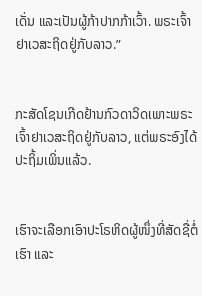ເດັ່ນ ແລະເປັນຜູ້ກ້າປາກກ້າເວົ້າ. ພຣະເຈົ້າຢາເວສະຖິດຢູ່ກັບລາວ.”


ກະສັດໂຊນເກີດຢ້ານກົວດາວິດເພາະພຣະເຈົ້າຢາເວສະຖິດຢູ່ກັບລາວ, ແຕ່ພຣະອົງໄດ້ປະຖິ້ມເພິ່ນແລ້ວ.


ເຮົາຈະເລືອກເອົາປະໂຣຫິດຜູ້ໜຶ່ງທີ່ສັດຊື່ຕໍ່ເຮົາ ແລະ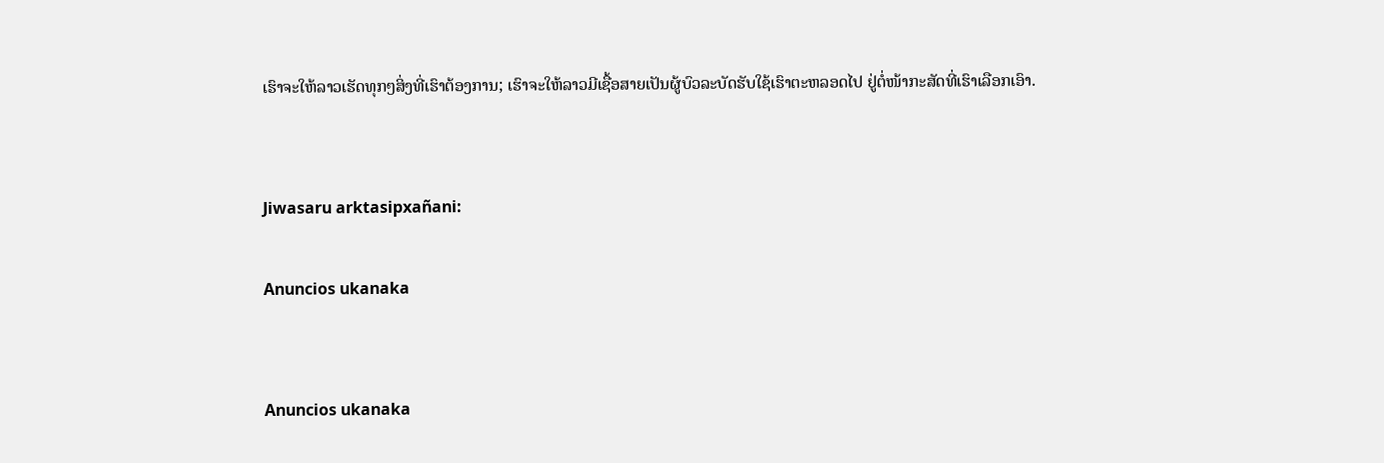ເຮົາຈະໃຫ້ລາວເຮັດທຸກໆສິ່ງທີ່ເຮົາຕ້ອງການ; ເຮົາຈະໃຫ້ລາວມີເຊື້ອສາຍເປັນຜູ້ບົວລະບັດຮັບໃຊ້ເຮົາຕະຫລອດໄປ ຢູ່ຕໍ່ໜ້າກະສັດທີ່ເຮົາເລືອກເອົາ.


Jiwasaru arktasipxañani:

Anuncios ukanaka


Anuncios ukanaka